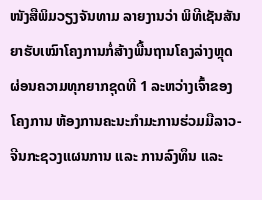ໜັງສືພິມວຽງຈັນທາມ ລາຍງານວ່າ ພິທີເຊັນສັນຍາຮັບເໝົາໂຄງການກໍ່ສ້າງພື້ນຖານໂຄງລ່າງຫຼຸດຜ່ອນຄວາມທຸກຍາກຊຸດທີ 1 ລະຫວ່າງເຈົ້າຂອງໂຄງການ ຫ້ອງການຄະນະກຳມະການຮ່ວມມືລາວ-ຈີນກະຊວງແຜນການ ແລະ ການລົງທຶນ ແລະ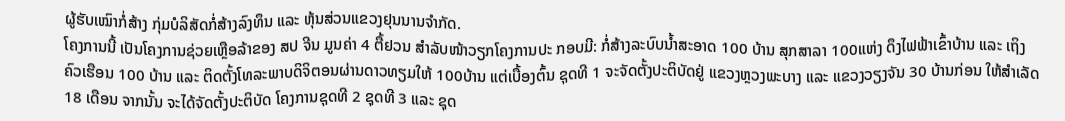ຜູ້ຮັບເໝົາກໍ່ສ້າງ ກຸ່ມບໍລິສັດກໍ່ສ້າງລົງທຶນ ແລະ ຫຸ້ນສ່ວນແຂວງຢຸນນານຈຳກັດ.
ໂຄງການນີ້ ເປັນໂຄງການຊ່ວຍເຫຼືອລ້າຂອງ ສປ ຈີນ ມູນຄ່າ 4 ຕື້ຢວນ ສໍາລັບໜ້າວຽກໂຄງການປະ ກອບມີ: ກໍ່ສ້າງລະບົບນໍ້າສະອາດ 100 ບ້ານ ສຸກສາລາ 100ແຫ່ງ ດຶງໄຟຟ້າເຂົ້າບ້ານ ແລະ ເຖິງຄົວເຮືອນ 100 ບ້ານ ແລະ ຕິດຕັ້ງໂທລະພາບດິຈິຕອນຜ່ານດາວທຽມໃຫ້ 100ບ້ານ ແຕ່ເບື້ອງຕົ້ນ ຊຸດທີ 1 ຈະຈັດຕັ້ງປະຕິບັດຢູ່ ແຂວງຫຼວງພະບາງ ແລະ ແຂວງວຽງຈັນ 30 ບ້ານກ່ອນ ໃຫ້ສໍາເລັດ 18 ເດືອນ ຈາກນັ້ນ ຈະໄດ້ຈັດຕັ້ງປະຕິບັດ ໂຄງການຊຸດທີ 2 ຊຸດທີ 3 ແລະ ຊຸດ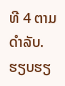ທີ 4 ຕາມດຳລັບ.
ຮຽບຮຽ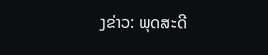ງຂ່າວ: ພຸດສະດີ